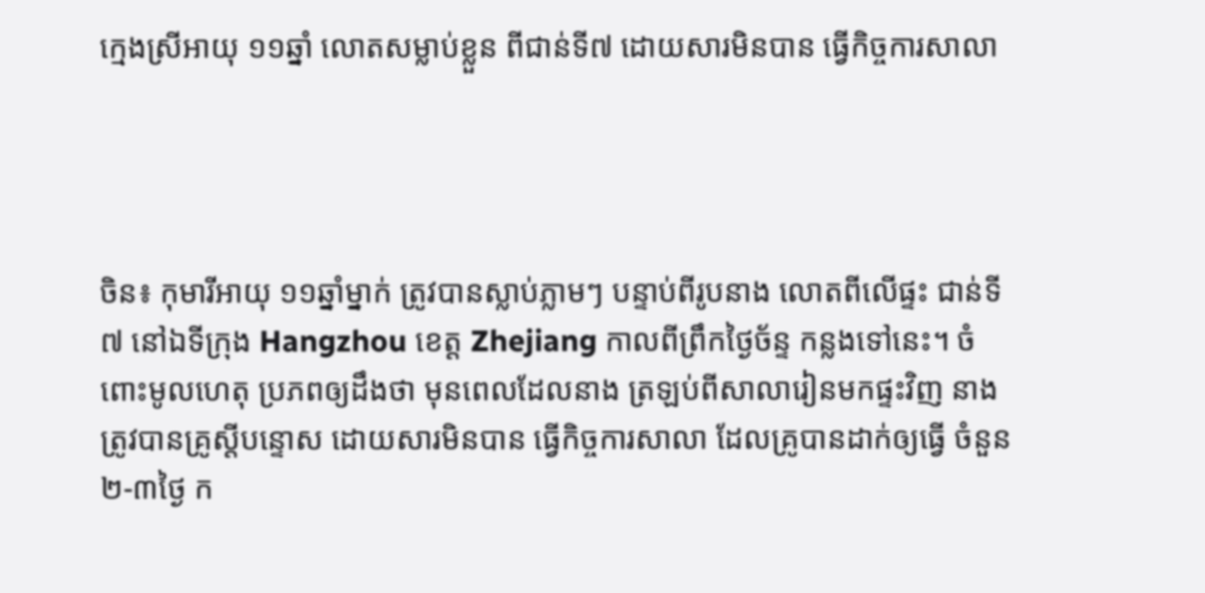ក្មេងស្រីអាយុ ១១ឆ្នាំ លោតសម្លាប់ខ្លួន ពីជាន់ទី៧ ដោយសារមិនបាន ធ្វើកិច្ចការសាលា




ចិន៖ កុមារីអាយុ ១១ឆ្នាំម្នាក់ ត្រូវបានស្លាប់ភ្លាមៗ បន្ទាប់ពីរូបនាង លោតពីលើផ្ទះ ជាន់ទី៧ នៅឯទីក្រុង Hangzhou ខេត្ត Zhejiang កាលពីព្រឹកថ្ងៃច័ន្ទ កន្លងទៅនេះ។ ចំពោះមូលហេតុ ប្រភពឲ្យដឹងថា មុនពេលដែលនាង ត្រឡប់ពីសាលារៀនមកផ្ទះវិញ នាងត្រូវបានគ្រូស្តីបន្ទោស ដោយសារមិនបាន ធ្វើកិច្ចការសាលា ដែលគ្រូបានដាក់ឲ្យធ្វើ ចំនួន២-៣ថ្ងៃ ក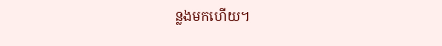ន្លងមកហើយ។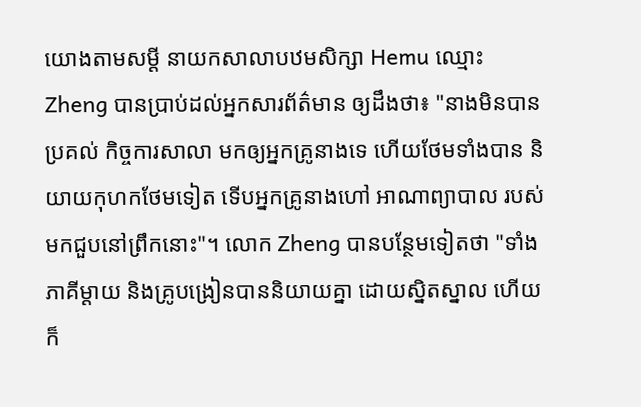យោងតាមសម្តី នាយកសាលាបឋមសិក្សា Hemu ឈ្មោះ Zheng បានប្រាប់ដល់អ្នកសារព័ត៌មាន ឲ្យដឹងថា៖ "នាងមិនបានប្រគល់ កិច្ចការសាលា មកឲ្យអ្នកគ្រូនាងទេ ហើយថែមទាំងបាន និយាយកុហកថែមទៀត ទើបអ្នកគ្រូនាងហៅ អាណាព្យាបាល របស់មកជួបនៅព្រឹកនោះ"។ លោក Zheng បានបន្ថែមទៀតថា "ទាំងភាគីម្តាយ និងគ្រូបង្រៀនបាននិយាយគ្នា ដោយស្និតស្នាល ហើយក៏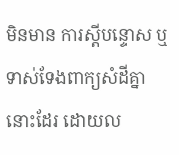មិនមាន ការស្តីបន្ទោស ឬទាស់ទែងពាក្យសំដីគ្នានោះដែរ ដោយល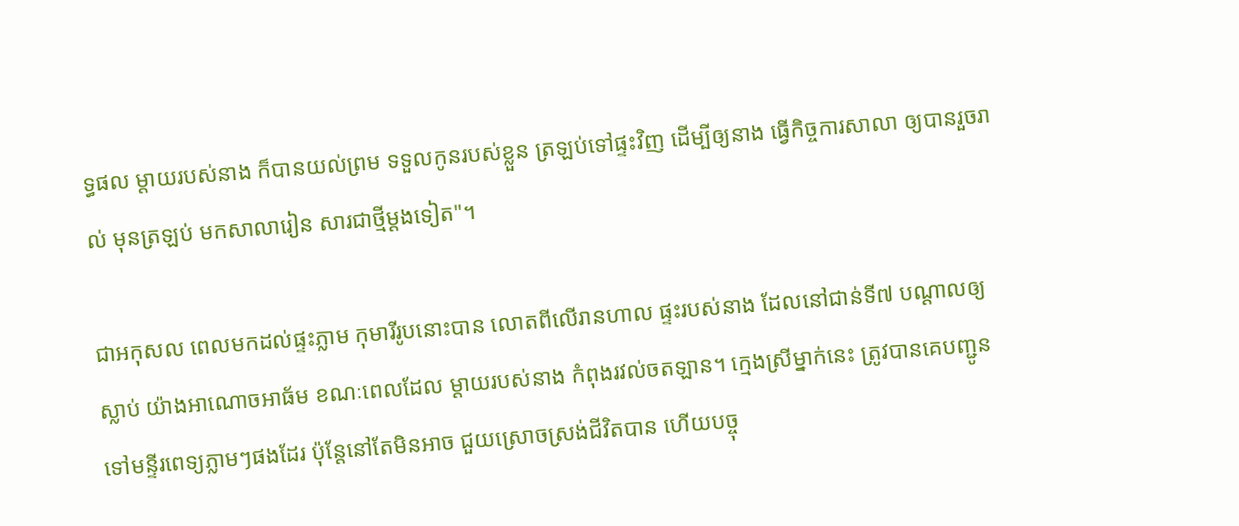ទ្ធផល ម្តាយរបស់នាង ក៏បានយល់ព្រម ទទួលកូនរបស់ខ្លួន ត្រឡប់ទៅផ្ទះវិញ ដើម្បីឲ្យនាង ធ្វើកិច្ចការសាលា ឲ្យបានរួចរាល់ មុនត្រឡប់ មកសាលារៀន សារជាថ្មីម្តងទៀត"។

ជាអកុសល ពេលមកដល់ផ្ទះភ្លាម កុមារីរូបនោះបាន លោតពីលើរានហាល ផ្ទះរបស់នាង ដែលនៅជាន់ទី៧ បណ្តាលឲ្យស្លាប់ យ៉ាងអាណោចអាធ័ម ខណៈពេលដែល ម្តាយរបស់នាង កំពុងរវល់ចតឡាន។ ក្មេងស្រីម្នាក់នេះ ត្រូវបានគេបញ្ជូន ទៅមន្ទីរពេទ្យភ្លាមៗផងដែរ ប៉ុន្តែនៅតែមិនអាច ជួយស្រោចស្រង់ជីវិតបាន ហើយបច្ចុ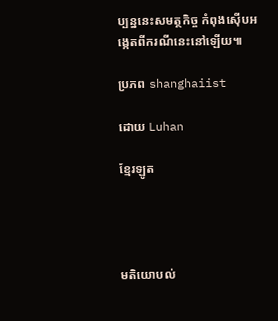ប្បន្ននេះសមត្ថកិច្ច កំពុងស៊ើបអង្កេតពីករណីនេះនៅឡើយ៕

ប្រភព shanghaiist

ដោយ Luhan

ខ្មែរឡូត




មតិយោបល់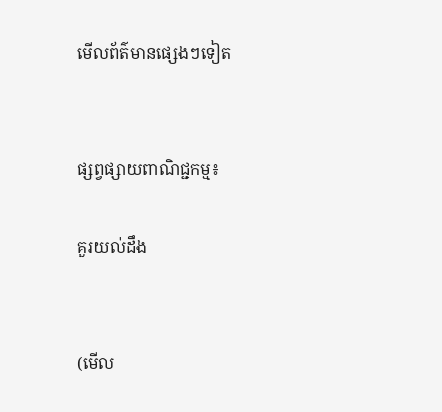មើលព័ត៌មានផ្សេងៗទៀត


ផ្សព្វផ្សាយពាណិជ្ជកម្ម៖

គួរយល់ដឹង


(មើល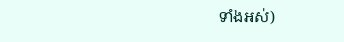ទាំងអស់)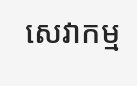សេវាកម្ម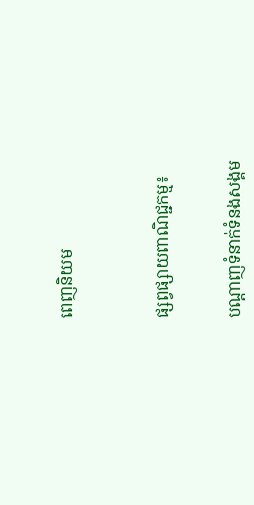ពេញនិយម



ផ្សព្វផ្សាយពាណិជ្ជកម្ម៖


បណ្តាញទំនាក់ទំនងសង្គម